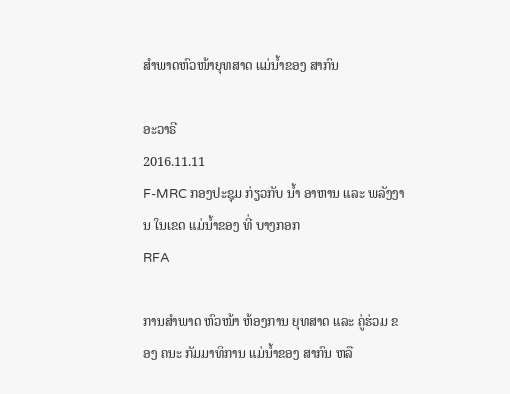ສຳພາດຫົວໜ້າຍຸທສາດ ແມ່ນ້ຳຂອງ ສາກົນ

ອະວາຣີ
2016.11.11
F-MRC ກອງປະຊຸມ ກ່ຽວກັບ ນ້ຳ ອາຫານ ແລະ ພລັງງານ ໃນເຂດ ແມ່ນ້ຳຂອງ ທີ່ ບາງກອກ
RFA

ການສຳພາດ ຫົວໜ້າ ຫ້ອງການ ຍຸທສາດ ແລະ ຄູ່ຮ່ວມ ຂອງ ຄນະ ກັມມາທິການ ແມ່ນ້ຳຂອງ ສາກົນ ຫລື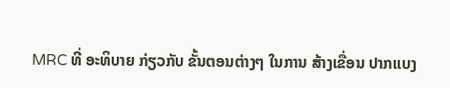MRC ທີ່ ອະທິບາຍ ກ່ຽວກັບ ຂັ້ນຕອນຕ່າງໆ ໃນການ ສ້າງເຂື່ອນ ປາກແບງ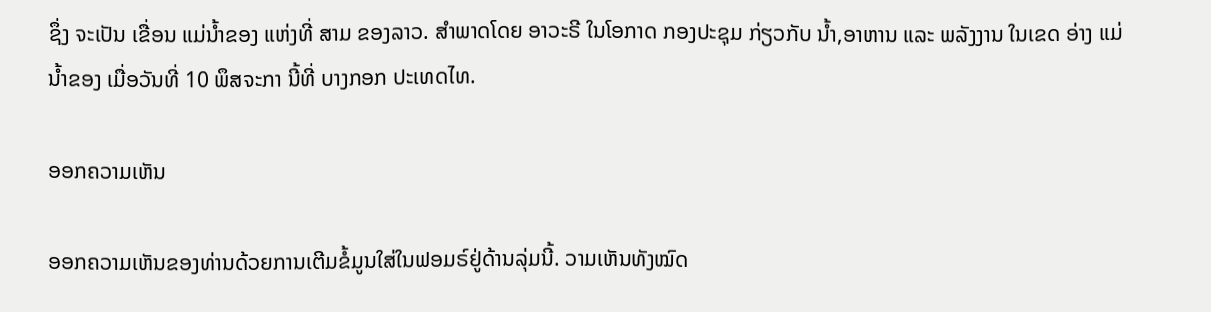ຊຶ່ງ ຈະເປັນ ເຂື່ອນ ແມ່ນ້ຳຂອງ ແຫ່ງທີ່ ສາມ ຂອງລາວ. ສຳພາດໂດຍ ອາວະຣີ ໃນໂອກາດ ກອງປະຊຸມ ກ່ຽວກັບ ນ້ຳ,ອາຫານ ແລະ ພລັງງານ ໃນເຂດ ອ່າງ ແມ່ນ້ຳຂອງ ເມື່ອວັນທີ່ 10 ພຶສຈະກາ ນີ້ທີ່ ບາງກອກ ປະເທດໄທ.

ອອກຄວາມເຫັນ

ອອກຄວາມເຫັນຂອງທ່ານດ້ວຍການເຕີມຂໍ້ມູນໃສ່ໃນຟອມຣ໌ຢູ່ດ້ານລຸ່ມນີ້. ວາມເຫັນທັງໝົດ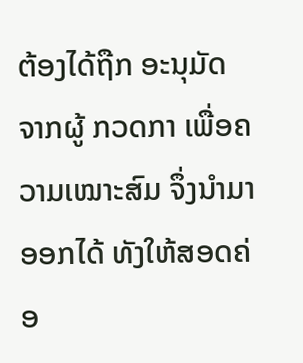ຕ້ອງໄດ້ຖືກ ອະນຸມັດ ຈາກຜູ້ ກວດກາ ເພື່ອຄວາມເໝາະສົມ ຈຶ່ງນໍາມາອອກໄດ້ ທັງໃຫ້ສອດຄ່ອ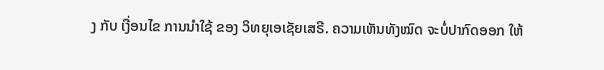ງ ກັບ ເງື່ອນໄຂ ການນຳໃຊ້ ຂອງ ວິທຍຸເອເຊັຍເສຣີ. ຄວາມເຫັນທັງໝົດ ຈະບໍ່ປາກົດອອກ ໃຫ້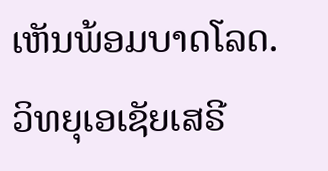ເຫັນພ້ອມບາດໂລດ. ວິທຍຸເອເຊັຍເສຣີ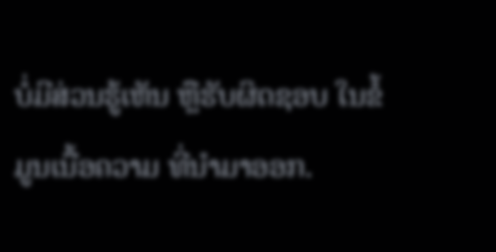ບໍ່ມີສ່ວນຮູ້ເຫັນ ຫຼືຮັບຜິດຊອບ ໃນຂໍ້ມູນເນື້ອຄວາມ ທີ່ນໍາມາອອກ.